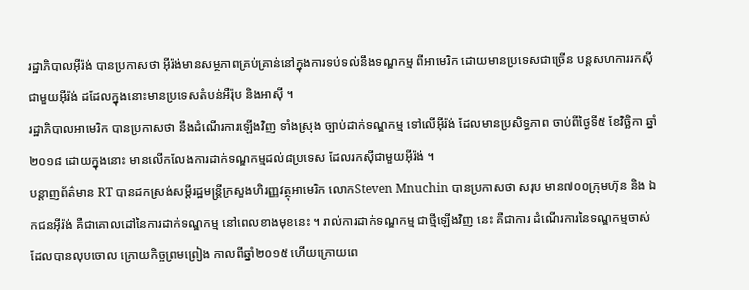រដ្ឋាភិបាលអ៊ីរ៉ង់ បានប្រកាសថា អ៊ីរ៉ង់មានសម្ថភាពគ្រប់គ្រាន់នៅក្នុងការទប់ទល់នឹងទណ្ឌកម្ម ពីអាមេរិក ដោយមានប្រទេសជាច្រើន បន្តសហការរកស៊ីជាមួយអ៊ីរ៉ង់ ដដែលក្នុងនោះមានប្រទេសតំបន់អឺរ៉ុប និងអាស៊ី ។
រដ្ឋាភិបាលអាមេរិក បានប្រកាសថា នឹងដំណើរការឡើងវិញ ទាំងស្រុង ច្បាប់ដាក់ទណ្ឌកម្ម ទៅលើអ៊ីរ៉ង់ ដែលមានប្រសិទ្ធភាព ចាប់ពីថ្ងៃទី៥ ខែវិច្ឆិកា ឆ្នាំ២០១៨ ដោយក្នុងនោះ មានលើកលែងការដាក់ទណ្ឌកម្មដល់៨ប្រទេស ដែលរកស៊ីជាមួយអ៊ីរ៉ង់ ។
បន្តាញព័ត៌មាន RT បានដកស្រង់សម្តីរដ្ឋមន្ត្រីក្រសួងហិរញ្ញវត្ថុអាមេរិក លោកSteven Mnuchin បានប្រកាសថា សរុប មាន៧០០ក្រុមហ៊ុន និង ឯកជនអ៊ីរ៉ង់ គឺជាគោលដៅនៃការដាក់ទណ្ឌកម្ម នៅពេលខាងមុខនេះ ។ រាល់ការដាក់ទណ្ឌកម្ម ជាថ្មីឡើងវិញ នេះ គឺជាការ ដំណើរការនៃទណ្ឌកម្មចាស់ដែលបានលុបចោល ក្រោយកិច្ចព្រមព្រៀង កាលពីឆ្នាំ២០១៥ ហើយក្រោយពេ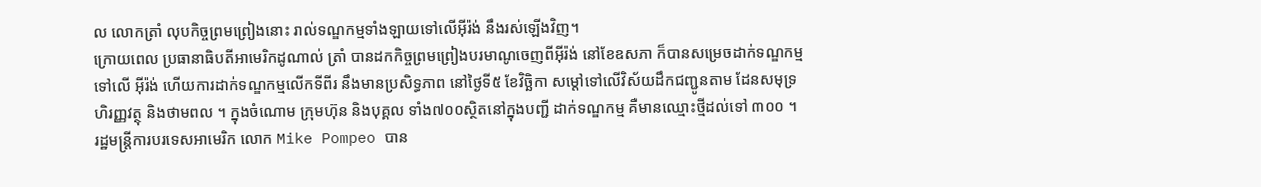ល លោកត្រាំ លុបកិច្ចព្រមព្រៀងនោះ រាល់ទណ្ឌកម្មទាំងឡាយទៅលើអ៊ីរ៉ង់ នឹងរស់ឡើងវិញ។
ក្រោយពេល ប្រធានាធិបតីអាមេរិកដូណាល់ ត្រាំ បានដកកិច្ចព្រមព្រៀងបរមាណូចេញពីអ៊ីរ៉ង់ នៅខែឧសភា ក៏បានសម្រេចដាក់ទណ្ឌកម្ម ទៅលើ អ៊ីរ៉ង់ ហើយការដាក់ទណ្ឌកម្មលើកទីពីរ នឹងមានប្រសិទ្ធភាព នៅថ្ងៃទី៥ ខែវិច្ឆិកា សម្តៅទៅលើវិស័យដឹកជញ្ជូនតាម ដែនសមុទ្រ ហិរញ្ញវត្ថុ និងថាមពល ។ ក្នុងចំណោម ក្រុមហ៊ុន និងបុគ្គល ទាំង៧០០ស្ថិតនៅក្នុងបញ្ជី ដាក់ទណ្ឌកម្ម គឺមានឈ្មោះថ្មីដល់ទៅ ៣០០ ។
រដ្ឋមន្ត្រីការបរទេសអាមេរិក លោក Mike Pompeo បាន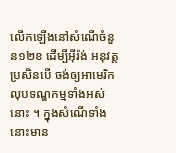លើកឡើងនៅសំណើចំនួន១២ខ ដើម្បីអ៊ីរ៉ង់ អនុវត្ត ប្រសិនបើ ចង់ឲ្យអាមេរិក លុបទណ្ឌកម្មទាំងអស់នោះ ។ ក្នុងសំណើទាំងនោះមាន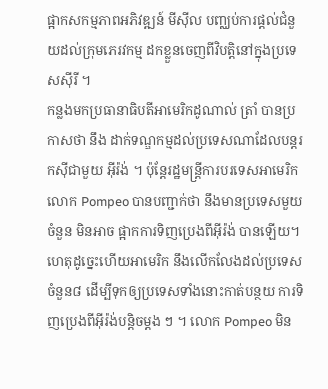ផ្អាកសកម្មភាពអភិវឌ្ឍន៍ មីស៊ីល បញ្ឈប់ការផ្តល់ជំនួយដល់ក្រុមភេរវកម្ម ដកខ្លួនចេញពីវិបត្តិនៅក្នុងប្រទេសស៊ីរី ។
កន្លងមកប្រធានាធិបតីអាមេរិកដូណាល់ ត្រាំ បានប្រកាសថា នឹង ដាក់ទណ្ឌកម្មដល់ប្រទេសណាដែលបន្តរកស៊ីជាមួយ អ៊ីរ៉ង់ ។ ប៉ុន្តែរដ្ឋមន្ត្រីការបរទេសអាមេរិក លោក Pompeo បានបញ្ជាក់ថា នឹងមានប្រទេសមួយចំនួន មិនអាច ផ្អាកការទិញប្រេងពីអ៊ីរ៉ង់ បានឡើយ។ ហេតុដូច្នេះហើយអាមេរិក នឹងលើកលែងដល់ប្រទេសចំនួន៨ ដើម្បីទុកឲ្យប្រទេសទាំងនោះកាត់បន្ថយ ការទិញប្រេងពីអ៊ីរ៉ង់បន្តិចម្តង ៗ ។ លោក Pompeo មិន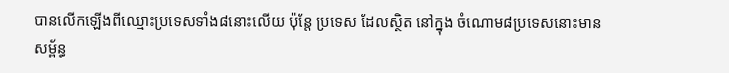បានលើកឡើងពីឈ្មោះប្រទេសទាំង៨នោះលើយ ប៉ុន្តែ ប្រទេស ដែលស្ថិត នៅក្នុង ចំណោម៨ប្រទេសនោះមាន សម្ព័ន្ធ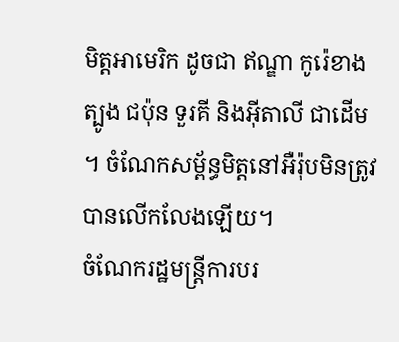មិត្តអាមេរិក ដូចជា ឥណ្ឌា កូរ៉េខាងត្បូង ជប៉ុន ទួរគី និងអ៊ីតាលី ជាដើម ។ ចំណែកសម្ព័ន្ធមិត្តនៅអឺរ៉ុបមិនត្រូវបានលើកលែងឡើយ។
ចំណែករដ្ឋមន្ត្រីការបរ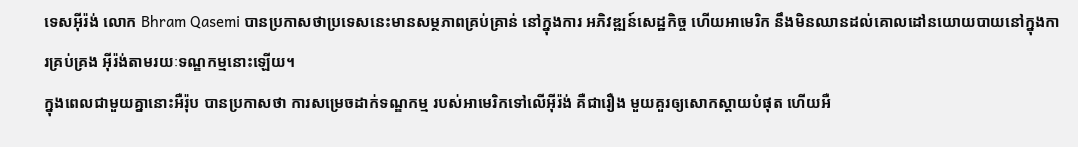ទេសអ៊ីរ៉ង់ លោក Bhram Qasemi បានប្រកាសថាប្រទេសនេះមានសម្ថភាពគ្រប់គ្រាន់ នៅក្នុងការ អភិវឌ្ឍន៍សេដ្ឋកិច្ច ហើយអាមេរិក នឹងមិនឈានដល់គោលដៅនយោយបាយនៅក្នុងការគ្រប់គ្រង អ៊ីរ៉ង់តាមរយៈទណ្ឌកម្មនោះឡើយ។
ក្នុងពេលជាមួយគ្នានោះអឺរ៉ុប បានប្រកាសថា ការសម្រេចដាក់ទណ្ឌកម្ម របស់អាមេរិកទៅលើអ៊ីរ៉ង់ គឺជារឿង មួយគួរឲ្យសោកស្តាយបំផុត ហើយអឺ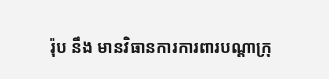រ៉ុប នឹង មានវិធានការការពារបណ្តាក្រុ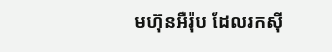មហ៊ុនអឺរ៉ុប ដែលរកស៊ី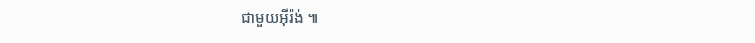ជាមួយអ៊ីរ៉ង់ ៕